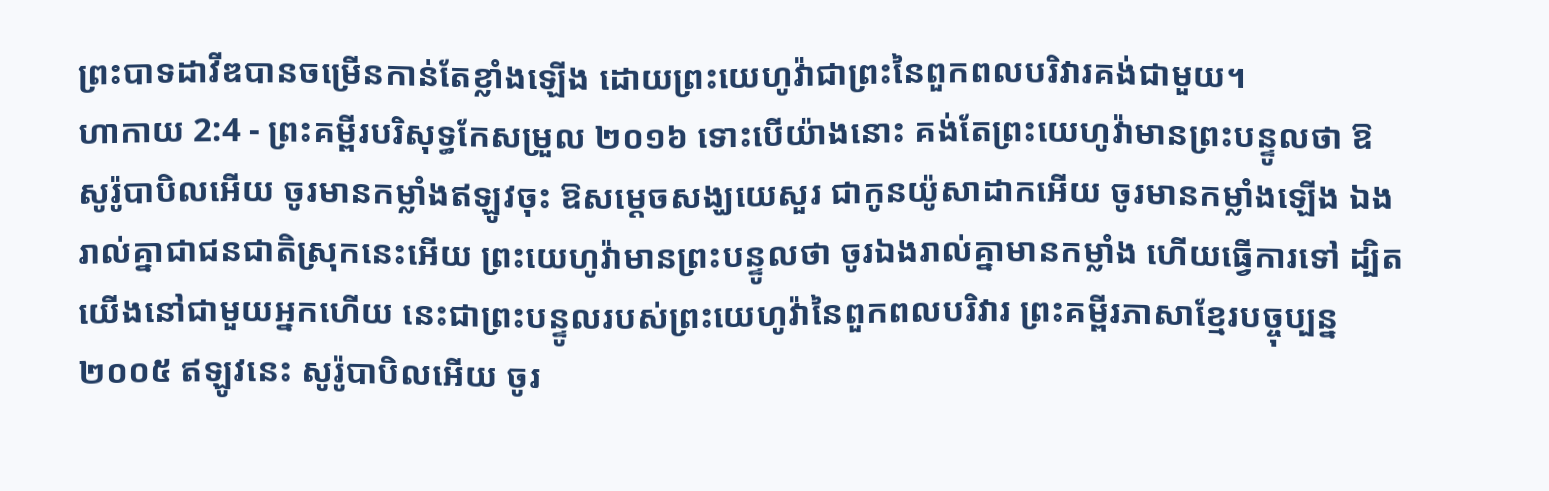ព្រះបាទដាវីឌបានចម្រើនកាន់តែខ្លាំងឡើង ដោយព្រះយេហូវ៉ាជាព្រះនៃពួកពលបរិវារគង់ជាមួយ។
ហាកាយ 2:4 - ព្រះគម្ពីរបរិសុទ្ធកែសម្រួល ២០១៦ ទោះបើយ៉ាងនោះ គង់តែព្រះយេហូវ៉ាមានព្រះបន្ទូលថា ឱសូរ៉ូបាបិលអើយ ចូរមានកម្លាំងឥឡូវចុះ ឱសម្ដេចសង្ឃយេសួរ ជាកូនយ៉ូសាដាកអើយ ចូរមានកម្លាំងឡើង ឯងរាល់គ្នាជាជនជាតិស្រុកនេះអើយ ព្រះយេហូវ៉ាមានព្រះបន្ទូលថា ចូរឯងរាល់គ្នាមានកម្លាំង ហើយធ្វើការទៅ ដ្បិតយើងនៅជាមួយអ្នកហើយ នេះជាព្រះបន្ទូលរបស់ព្រះយេហូវ៉ានៃពួកពលបរិវារ ព្រះគម្ពីរភាសាខ្មែរបច្ចុប្បន្ន ២០០៥ ឥឡូវនេះ សូរ៉ូបាបិលអើយ ចូរ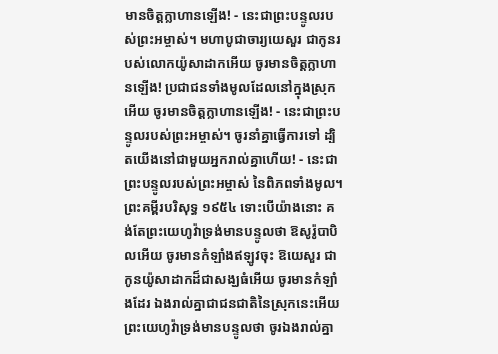មានចិត្តក្លាហានឡើង! - នេះជាព្រះបន្ទូលរបស់ព្រះអម្ចាស់។ មហាបូជាចារ្យយេសួរ ជាកូនរបស់លោកយ៉ូសាដាកអើយ ចូរមានចិត្តក្លាហានឡើង! ប្រជាជនទាំងមូលដែលនៅក្នុងស្រុកអើយ ចូរមានចិត្តក្លាហានឡើង! - នេះជាព្រះបន្ទូលរបស់ព្រះអម្ចាស់។ ចូរនាំគ្នាធ្វើការទៅ ដ្បិតយើងនៅជាមួយអ្នករាល់គ្នាហើយ! - នេះជាព្រះបន្ទូលរបស់ព្រះអម្ចាស់ នៃពិភពទាំងមូល។ ព្រះគម្ពីរបរិសុទ្ធ ១៩៥៤ ទោះបើយ៉ាងនោះ គង់តែព្រះយេហូវ៉ាទ្រង់មានបន្ទូលថា ឱសូរ៉ូបាបិលអើយ ចូរមានកំឡាំងឥឡូវចុះ ឱយេសួរ ជាកូនយ៉ូសាដាកដ៏ជាសង្ឃធំអើយ ចូរមានកំឡាំងដែរ ឯងរាល់គ្នាជាជនជាតិនៃស្រុកនេះអើយ ព្រះយេហូវ៉ាទ្រង់មានបន្ទូលថា ចូរឯងរាល់គ្នា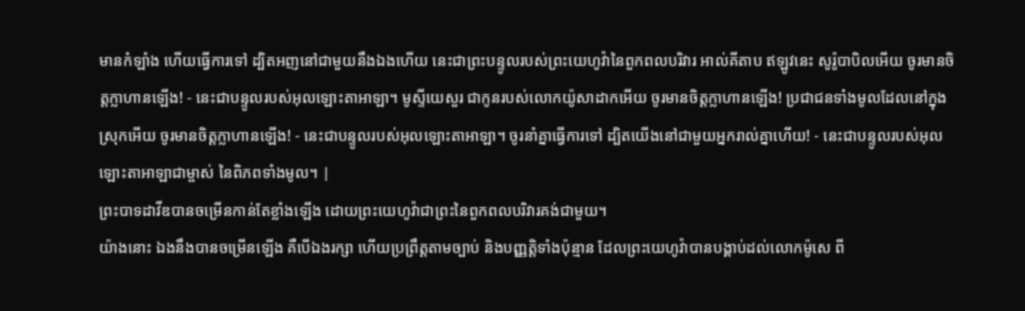មានកំឡាំង ហើយធ្វើការទៅ ដ្បិតអញនៅជាមួយនឹងឯងហើយ នេះជាព្រះបន្ទូលរបស់ព្រះយេហូវ៉ានៃពួកពលបរិវារ អាល់គីតាប ឥឡូវនេះ សូរ៉ូបាបិលអើយ ចូរមានចិត្តក្លាហានឡើង! - នេះជាបន្ទូលរបស់អុលឡោះតាអាឡា។ មូស្ទីយេសួរ ជាកូនរបស់លោកយ៉ូសាដាកអើយ ចូរមានចិត្តក្លាហានឡើង! ប្រជាជនទាំងមូលដែលនៅក្នុងស្រុកអើយ ចូរមានចិត្តក្លាហានឡើង! - នេះជាបន្ទូលរបស់អុលឡោះតាអាឡា។ ចូរនាំគ្នាធ្វើការទៅ ដ្បិតយើងនៅជាមួយអ្នករាល់គ្នាហើយ! - នេះជាបន្ទូលរបស់អុលឡោះតាអាឡាជាម្ចាស់ នៃពិភពទាំងមូល។ |
ព្រះបាទដាវីឌបានចម្រើនកាន់តែខ្លាំងឡើង ដោយព្រះយេហូវ៉ាជាព្រះនៃពួកពលបរិវារគង់ជាមួយ។
យ៉ាងនោះ ឯងនឹងបានចម្រើនឡើង គឺបើឯងរក្សា ហើយប្រព្រឹត្តតាមច្បាប់ និងបញ្ញត្តិទាំងប៉ុន្មាន ដែលព្រះយេហូវ៉ាបានបង្គាប់ដល់លោកម៉ូសេ ពី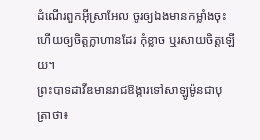ដំណើរពួកអ៊ីស្រាអែល ចូរឲ្យឯងមានកម្លាំងចុះ ហើយឲ្យចិត្តក្លាហានដែរ កុំខ្លាច ឬរសាយចិត្តឡើយ។
ព្រះបាទដាវីឌមានរាជឱង្ការទៅសាឡូម៉ូនជាបុត្រាថា៖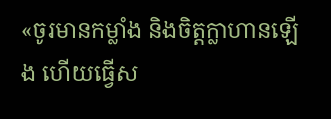«ចូរមានកម្លាំង និងចិត្តក្លាហានឡើង ហើយធ្វើស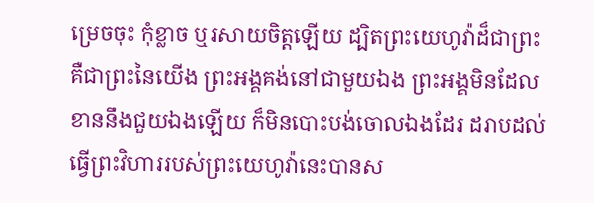ម្រេចចុះ កុំខ្លាច ឬរសាយចិត្តឡើយ ដ្បិតព្រះយេហូវ៉ាដ៏ជាព្រះ គឺជាព្រះនៃយើង ព្រះអង្គគង់នៅជាមួយឯង ព្រះអង្គមិនដែលខាននឹងជួយឯងឡើយ ក៏មិនបោះបង់ចោលឯងដែរ ដរាបដល់ធ្វើព្រះវិហាររបស់ព្រះយេហូវ៉ានេះបានស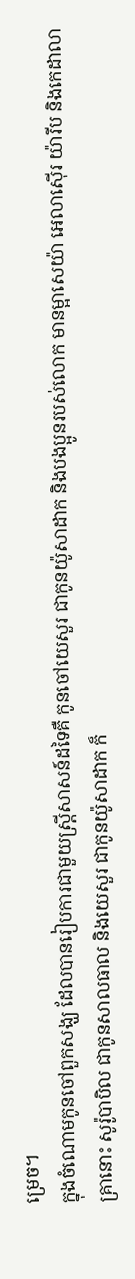ម្រេច។
ក្នុងចំណោមកូនចៅពួកសង្ឃ ដែលបានរៀបការជាមួយស្ត្រីសាសន៍ដទៃគឺ កូនចៅយេសួរ ជាកូនយ៉ូសាដាក និងបងប្អូនរបស់លោក មានម្អាសេយ៉ា អេលាស៊ើរ យ៉ារីប និងកេដាលា
គ្រានោះ សូរ៉ូបាបិល ជាកូនសាលធាល និងយេសួរ ជាកូនយ៉ូសាដាក ក៏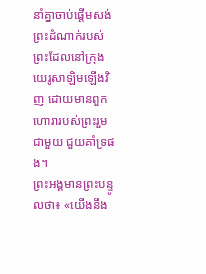នាំគ្នាចាប់ផ្ដើមសង់ព្រះដំណាក់របស់ព្រះដែលនៅក្រុងយេរូសាឡិមឡើងវិញ ដោយមានពួកហោរារបស់ព្រះរួមជាមួយ ជួយគាំទ្រផង។
ព្រះអង្គមានព្រះបន្ទូលថា៖ «យើងនឹង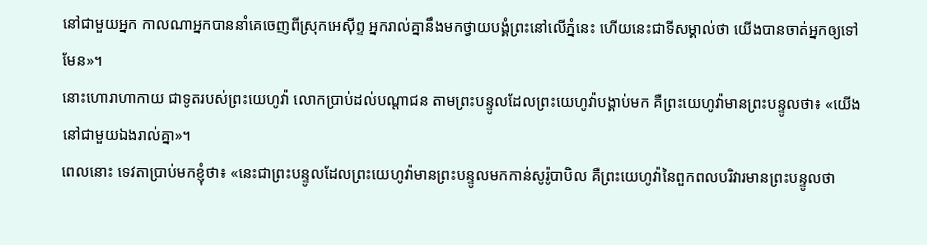នៅជាមួយអ្នក កាលណាអ្នកបាននាំគេចេញពីស្រុកអេស៊ីព្ទ អ្នករាល់គ្នានឹងមកថ្វាយបង្គំព្រះនៅលើភ្នំនេះ ហើយនេះជាទីសម្គាល់ថា យើងបានចាត់អ្នកឲ្យទៅមែន»។
នោះហោរាហាកាយ ជាទូតរបស់ព្រះយេហូវ៉ា លោកប្រាប់ដល់បណ្ដាជន តាមព្រះបន្ទូលដែលព្រះយេហូវ៉ាបង្គាប់មក គឺព្រះយេហូវ៉ាមានព្រះបន្ទូលថា៖ «យើងនៅជាមួយឯងរាល់គ្នា»។
ពេលនោះ ទេវតាប្រាប់មកខ្ញុំថា៖ «នេះជាព្រះបន្ទូលដែលព្រះយេហូវ៉ាមានព្រះបន្ទូលមកកាន់សូរ៉ូបាបិល គឺព្រះយេហូវ៉ានៃពួកពលបរិវារមានព្រះបន្ទូលថា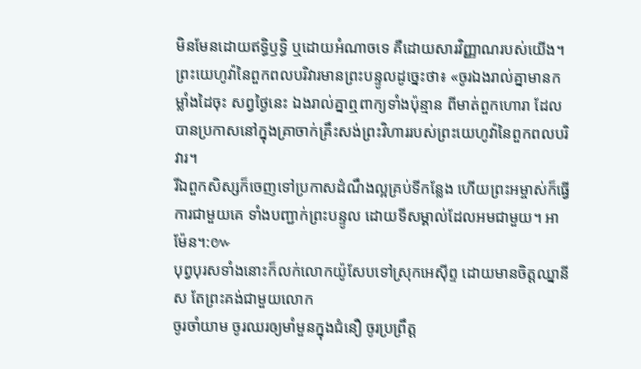មិនមែនដោយឥទ្ធិឫទ្ធិ ឬដោយអំណាចទេ គឺដោយសារវិញ្ញាណរបស់យើង។
ព្រះយេហូវ៉ានៃពួកពលបរិវារមានព្រះបន្ទូលដូច្នេះថា៖ «ចូរឯងរាល់គ្នាមានកម្លាំងដៃចុះ សព្វថ្ងៃនេះ ឯងរាល់គ្នាឮពាក្យទាំងប៉ុន្មាន ពីមាត់ពួកហោរា ដែលបានប្រកាសនៅក្នុងគ្រាចាក់គ្រឹះសង់ព្រះវិហាររបស់ព្រះយេហូវ៉ានៃពួកពលបរិវារ។
រីឯពួកសិស្សក៏ចេញទៅប្រកាសដំណឹងល្អគ្រប់ទីកន្លែង ហើយព្រះអម្ចាស់ក៏ធ្វើការជាមួយគេ ទាំងបញ្ជាក់ព្រះបន្ទូល ដោយទីសម្គាល់ដែលអមជាមួយ។ អាម៉ែន។:៚
បុព្វបុរសទាំងនោះក៏លក់លោកយ៉ូសែបទៅស្រុកអេស៊ីព្ទ ដោយមានចិត្តឈ្នានីស តែព្រះគង់ជាមួយលោក
ចូរចាំយាម ចូរឈរឲ្យមាំមួនក្នុងជំនឿ ចូរប្រព្រឹត្ត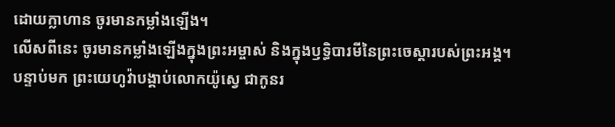ដោយក្លាហាន ចូរមានកម្លាំងឡើង។
លើសពីនេះ ចូរមានកម្លាំងឡើងក្នុងព្រះអម្ចាស់ និងក្នុងឫទ្ធិបារមីនៃព្រះចេស្តារបស់ព្រះអង្គ។
បន្ទាប់មក ព្រះយេហូវ៉ាបង្គាប់លោកយ៉ូស្វេ ជាកូនរ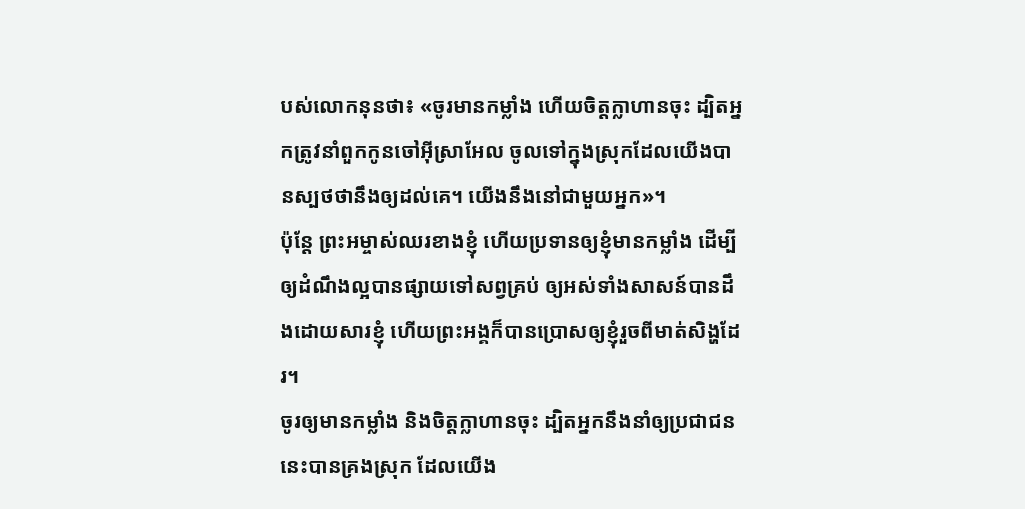បស់លោកនុនថា៖ «ចូរមានកម្លាំង ហើយចិត្តក្លាហានចុះ ដ្បិតអ្នកត្រូវនាំពួកកូនចៅអ៊ីស្រាអែល ចូលទៅក្នុងស្រុកដែលយើងបានស្បថថានឹងឲ្យដល់គេ។ យើងនឹងនៅជាមួយអ្នក»។
ប៉ុន្តែ ព្រះអម្ចាស់ឈរខាងខ្ញុំ ហើយប្រទានឲ្យខ្ញុំមានកម្លាំង ដើម្បីឲ្យដំណឹងល្អបានផ្សាយទៅសព្វគ្រប់ ឲ្យអស់ទាំងសាសន៍បានដឹងដោយសារខ្ញុំ ហើយព្រះអង្គក៏បានប្រោសឲ្យខ្ញុំរួចពីមាត់សិង្ហដែរ។
ចូរឲ្យមានកម្លាំង និងចិត្តក្លាហានចុះ ដ្បិតអ្នកនឹងនាំឲ្យប្រជាជននេះបានគ្រងស្រុក ដែលយើង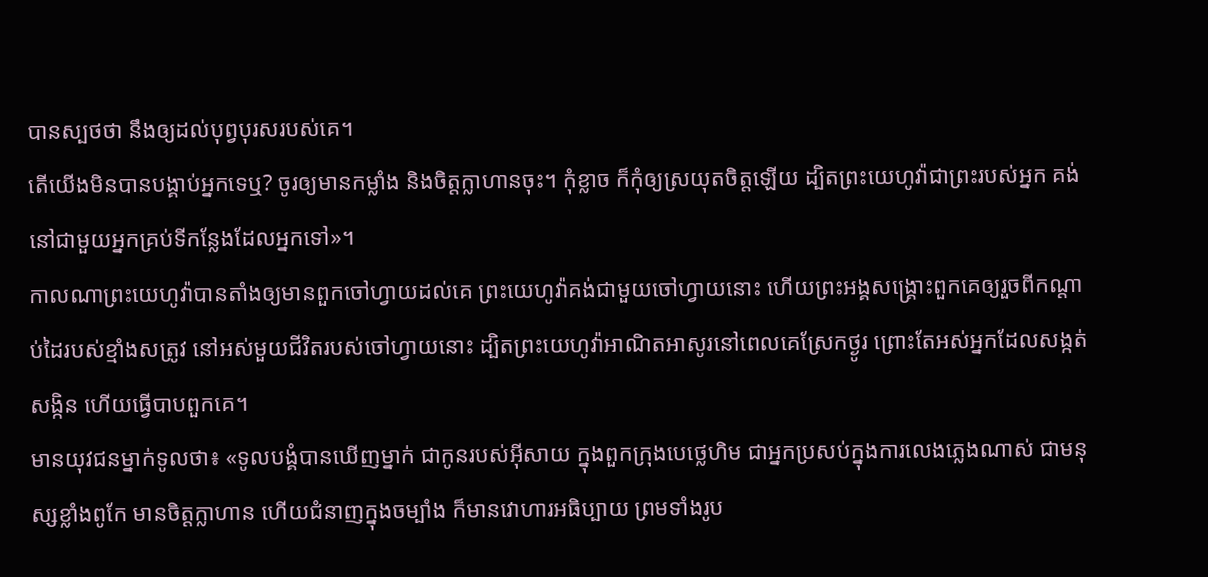បានស្បថថា នឹងឲ្យដល់បុព្វបុរសរបស់គេ។
តើយើងមិនបានបង្គាប់អ្នកទេឬ? ចូរឲ្យមានកម្លាំង និងចិត្តក្លាហានចុះ។ កុំខ្លាច ក៏កុំឲ្យស្រយុតចិត្តឡើយ ដ្បិតព្រះយេហូវ៉ាជាព្រះរបស់អ្នក គង់នៅជាមួយអ្នកគ្រប់ទីកន្លែងដែលអ្នកទៅ»។
កាលណាព្រះយេហូវ៉ាបានតាំងឲ្យមានពួកចៅហ្វាយដល់គេ ព្រះយេហូវ៉ាគង់ជាមួយចៅហ្វាយនោះ ហើយព្រះអង្គសង្គ្រោះពួកគេឲ្យរួចពីកណ្ដាប់ដៃរបស់ខ្មាំងសត្រូវ នៅអស់មួយជីវិតរបស់ចៅហ្វាយនោះ ដ្បិតព្រះយេហូវ៉ាអាណិតអាសូរនៅពេលគេស្រែកថ្ងូរ ព្រោះតែអស់អ្នកដែលសង្កត់សង្កិន ហើយធ្វើបាបពួកគេ។
មានយុវជនម្នាក់ទូលថា៖ «ទូលបង្គំបានឃើញម្នាក់ ជាកូនរបស់អ៊ីសាយ ក្នុងពួកក្រុងបេថ្លេហិម ជាអ្នកប្រសប់ក្នុងការលេងភ្លេងណាស់ ជាមនុស្សខ្លាំងពូកែ មានចិត្តក្លាហាន ហើយជំនាញក្នុងចម្បាំង ក៏មានវោហារអធិប្បាយ ព្រមទាំងរូប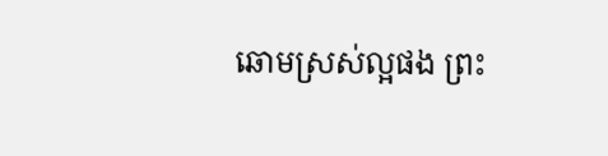ឆោមស្រស់ល្អផង ព្រះ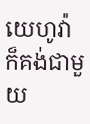យេហូវ៉ាក៏គង់ជាមួយ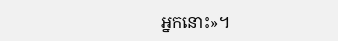អ្នកនោះ»។